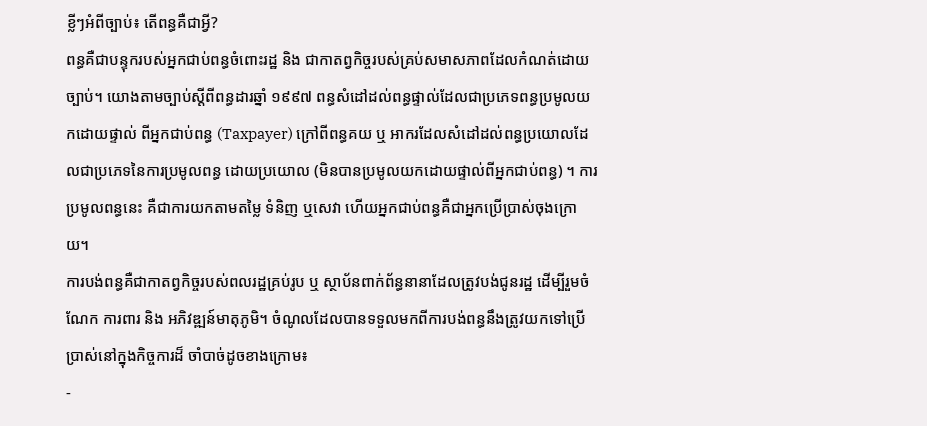ខ្លីៗអំពីច្បាប់៖ តើពន្ធគឺជាអ្វី?
ពន្ធគឺជាបន្ទុករបស់អ្នកជាប់ពន្ធចំពោះរដ្ឋ និង ជាកាតព្វកិច្ចរបស់គ្រប់សមាសភាពដែលកំណត់ដោយ ច្បាប់។ យោងតាមច្បាប់ស្តីពីពន្ធដារឆ្នាំ ១៩៩៧ ពន្ធសំដៅដល់ពន្ធផ្ទាល់ដែលជាប្រភេទពន្ធប្រមូលយកដោយផ្ទាល់ ពីអ្នកជាប់ពន្ធ (Taxpayer) ក្រៅពីពន្ធគយ ឬ អាករដែលសំដៅដល់ពន្ធប្រយោលដែលជាប្រភេទនៃការប្រមូលពន្ធ ដោយប្រយោល (មិនបានប្រមូលយកដោយផ្ទាល់ពីអ្នកជាប់ពន្ធ) ។ ការប្រមូលពន្ធនេះ គឺជាការយកតាមតម្លៃ ទំនិញ ឬសេវា ហើយអ្នកជាប់ពន្ធគឺជាអ្នកប្រើប្រាស់ចុងក្រោយ។
ការបង់ពន្ធគឺជាកាតព្វកិច្ចរបស់ពលរដ្ឋគ្រប់រូប ឬ ស្ថាប័នពាក់ព័ន្ធនានាដែលត្រូវបង់ជូនរដ្ឋ ដើម្បីរួមចំណែក ការពារ និង អភិវឌ្ឍន៍មាតុភូមិ។ ចំណូលដែលបានទទួលមកពីការបង់ពន្ធនឹងត្រូវយកទៅប្រើប្រាស់នៅក្នុងកិច្ចការដ៏ ចាំបាច់ដូចខាងក្រោម៖
-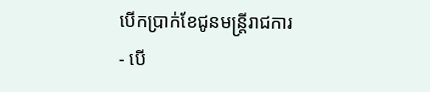បើកប្រាក់ខែជូនមន្ត្រីរាជការ
- បើ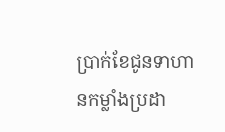ប្រាក់ខែជូនទាហានកម្លាំងប្រដា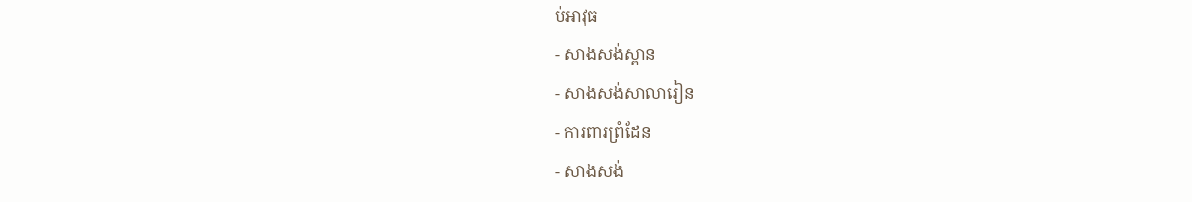ប់អាវុធ
- សាងសង់ស្ពាន
- សាងសង់សាលារៀន
- ការពារព្រំដែន
- សាងសង់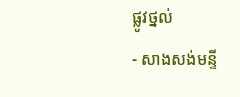ផ្លូវថ្នល់
- សាងសង់មន្ទី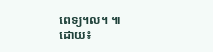ពេទ្យ។ល។ ៕
ដោយ៖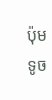ប៉ុម ទូច